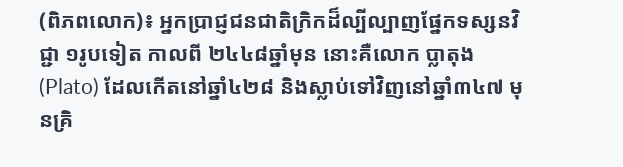(ពិភពលោក)៖ អ្នកប្រាជ្ញជនជាតិក្រិកដ៏ល្បីល្បាញផ្នែកទស្សនវិជ្ជា ១រូបទៀត កាលពី ២៤៤៨ឆ្នាំមុន នោះគឺលោក ប្លាតុង (Plato) ដែលកើតនៅឆ្នាំ៤២៨ និងស្លាប់ទៅវិញនៅឆ្នាំ៣៤៧ មុនគ្រិ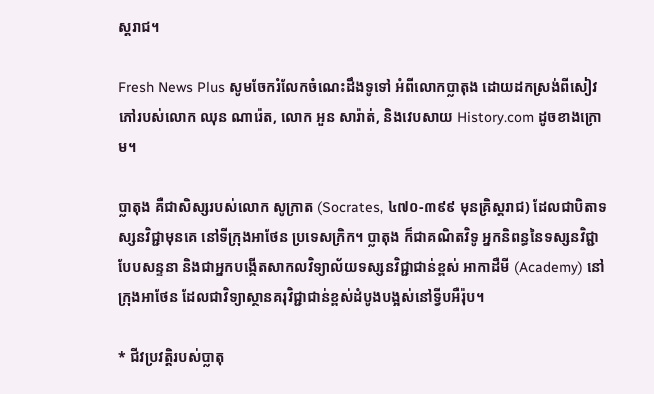ស្តរាជ។

Fresh News Plus សូមចែករំលែកចំណេះដឹងទូទៅ អំពីលោកប្លាតុង ដោយដកស្រង់ពីសៀវភៅរបស់លោក ឈុន ណារ៉េត, លោក អួន សារ៉ាត់, និងវេបសាយ History.com ដូចខាងក្រោម។

ប្លាតុង គឺជាសិស្សរបស់លោក សូក្រាត (Socrates, ៤៧០-៣៩៩ មុនគ្រិស្តរាជ) ដែលជាបិតាទស្សនវិជ្ជាមុនគេ នៅទីក្រុងអាថែន ប្រទេសក្រិក។ ប្លាតុង ក៏ជាគណិតវិទូ អ្នកនិពន្ធនៃទស្សនវិជ្ជាបែបសន្ទនា និងជាអ្នកបង្កើតសាកលវិទ្យាល័យទស្សនវិជ្ជាជាន់ខ្ពស់ អាកាដឺមី (Academy) នៅក្រុងអាថែន ដែលជាវិទ្យាស្ថានគរុវិជ្ជាជាន់ខ្ពស់ដំបូងបង្អស់នៅទ្វីបអឺរ៉ុប។

* ជីវប្រវត្តិរបស់ប្លាតុ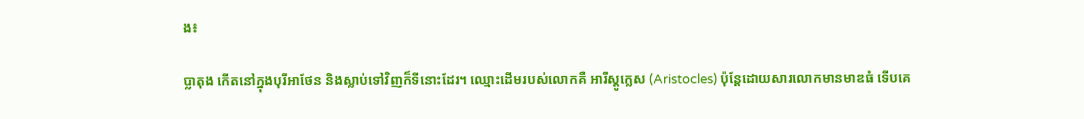ង៖

ប្លាតុង កើតនៅក្នុងបុរីអាថែន និងស្លាប់ទៅវិញក៏ទីនោះដែរ។ ឈ្មោះដើមរបស់លោកគឺ អារីស្តូក្លេស (Aristocles) ប៉ុន្តែដោយសារលោកមានមាឌធំ ទើបគេ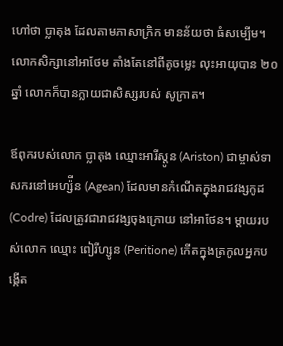ហៅថា ប្លាតុង ដែលតាមភាសាក្រិក មានន័យថា ធំសម្បើម។ លោកសិក្សានៅអាថែម តាំងតែនៅពីតូចម្លេះ លុះអាយុបាន ២០ឆ្នាំ លោកក៏បានក្លាយជាសិស្សរបស់ សូក្រាត។

ឪពុករបស់លោក ប្លាតុង ឈ្មោះអារីស្តូន (Ariston) ជាម្ចាស់ទាសករនៅអេហ្ស៉ីន (Agean) ដែលមានកំណើតក្នុងរាជវង្សកូដ (Codre) ដែលត្រូវជារាជវង្សចុងក្រោយ នៅអាថែន។ ម្តាយរបស់លោក ឈ្មោះ ពៀរីហ្សូន (Peritione) កើតក្នុងត្រកូលអ្នកបង្កើត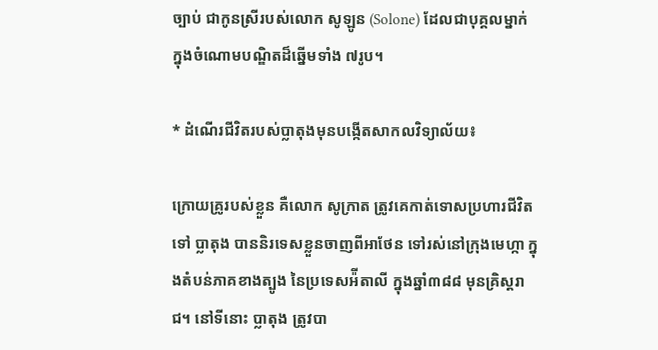ច្បាប់ ជាកូនស្រីរបស់លោក សូឡូន (Solone) ដែលជាបុគ្គលម្នាក់ ក្នុងចំណោមបណ្ឌិតដ៏ឆ្នើមទាំង ៧រូប។

* ដំណើរជីវិតរបស់ប្លាតុងមុនបង្កើតសាកលវិទ្យាល័យ៖

ក្រោយគ្រូរបស់ខ្លួន គឺលោក សូក្រាត ត្រូវគេកាត់ទោសប្រហារជីវិតទៅ ប្លាតុង បាននិរទេសខ្លួនចាញពីអាថែន ទៅរស់នៅក្រុងមេហ្កា ក្នុងតំបន់ភាគខាងត្បូង នៃប្រទេសអ៉ីតាលី ក្នុងឆ្នាំ៣៨៨ មុនគ្រិស្តរាជ។ នៅទីនោះ ប្លាតុង ត្រូវបា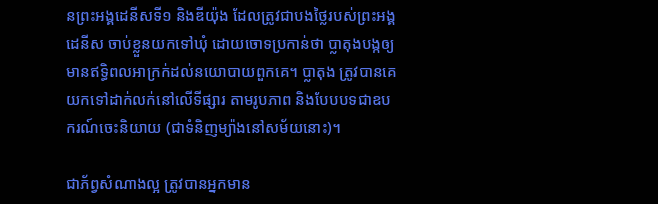នព្រះអង្គដេនីសទី១ និងឌីយ៉ុង ដែលត្រូវជាបងថ្លៃរបស់ព្រះអង្គដេនីស ចាប់ខ្លួនយកទៅឃុំ ដោយចោទប្រកាន់ថា ប្លាតុងបង្កឲ្យមានឥទ្ធិពលអាក្រក់ដល់នយោបាយពួកគេ។ ប្លាតុង ត្រូវបានគេយកទៅដាក់លក់នៅលើទីផ្សារ តាមរូបភាព និងបែបបទជាឧបករណ៍ចេះនិយាយ (ជាទំនិញម្យ៉ាងនៅសម័យនោះ)។

ជាភ័ព្វសំណាងល្អ ត្រូវបានអ្នកមាន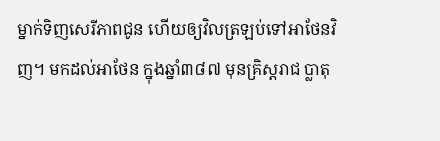ម្នាក់ទិញសេរីភាពជូន ហើយឲ្យវិលត្រឡប់ទៅអាថែនវិញ។ មកដល់អាថែន ក្នុងឆ្នាំ៣៨៧ មុនគ្រិស្តរាជ ប្លាតុ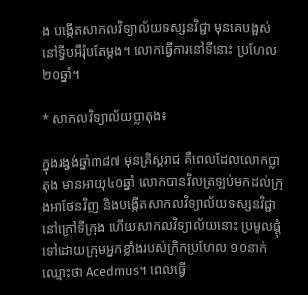ង បង្កើតសាកលវិទ្យាល័យទស្សនវិជ្ជា មុនគេបង្អស់នៅទ្វីបអឺរ៉ុបតែម្តង។ លោកធ្វើការនៅទីនោះ ប្រហែល ២០ឆ្នាំ។

* សាកលវិទ្យាល័យប្លាតុង៖

ក្នុងរង្វង់ឆ្នាំ៣៨៧ មុនគ្រិស្តរាជ គឺពេលដែលលោកប្លាតុង មានអាយុ៤០ឆ្នាំ លោកបានវិលត្រឡប់មកដល់ក្រុងអាថែនវិញ និងបង្កើតសាកលវិទ្យាល័យទស្សនវិជ្ជា នៅក្រៅទីក្រុង ហើយសាកលវិទ្យាល័យនោះ ប្រមូលផ្តុំទៅដោយក្រុមអ្នកខ្លាំងរបស់ក្រិកប្រហែល ១០នាក់ ឈ្មោះថា Acedmus។ ពេលធ្វើ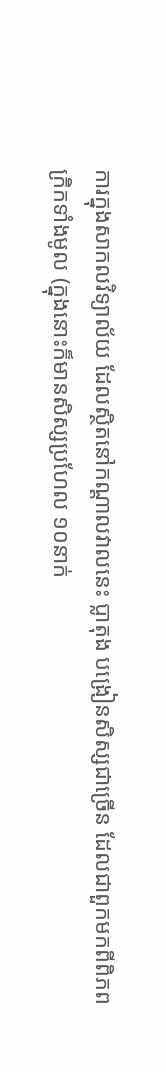ការក្នុងសាកលវិទ្យាល័យ ដែលស្ថិតនៅកណ្តាលវាលនេះ ប្លាតុង បង្រៀនសិស្សជាច្រើន ដែលជាពួកមកពីពិភពក្រិកទាំងមូល (ក្នុងនោះក៏មានសិស្សប្រហែល ១០នាក់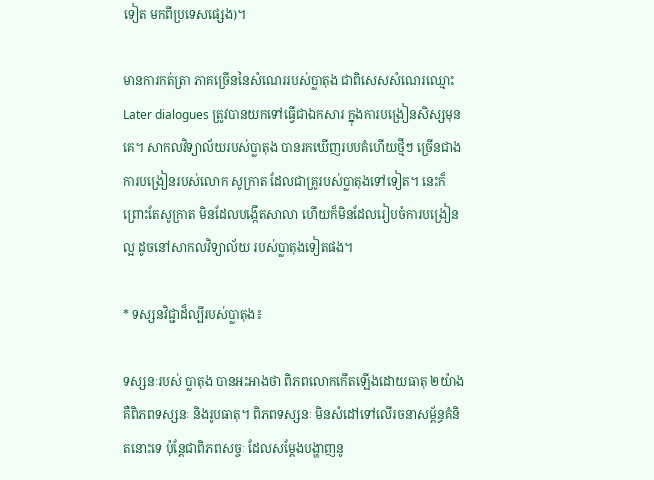ទៀត មកពីប្រទេសផ្សេង)។

មានការកត់ត្រា ភាគច្រើននៃសំណេររបស់ប្លាតុង ជាពិសេសសំណេរឈ្មោះ Later dialogues ត្រូវបានយកទៅធ្វើជាឯកសារ ក្នុងការបង្រៀនសិស្សមុនគេ។ សាកលវិទ្យាល័យរបស់ប្លាតុង បានរកឃើញរបបគំហើយថ្មីៗ ច្រើនជាងការបង្រៀនរបស់លោក សូក្រាត ដែលជាគ្រូរបស់ប្លាតុងទៅទៀត។ នេះក៏ព្រោះតែសូក្រាត មិនដែលបង្កើតសាលា ហើយក៏មិនដែលរៀបចំការបង្រៀនល្អ ដូចនៅសាកលវិទ្យាល័យ របស់ប្លាតុងទៀតផង។

* ទស្សនវិជ្ជាដ៏ល្បីរបស់ប្លាតុង៖

ទស្សនៈរបស់ ប្លាតុង បានអះអាងថា ពិភពលោកកើតឡើងដោយធាតុ ២យ៉ាង គឺពិភពទស្សនៈ និងរូបធាតុ។ ពិភពទស្សនៈ មិនសំដៅទៅលើរចនាសម្ព័ន្ធគំនិតនោះទេ ប៉ុន្តែជាពិភពសច្ចៈ ដែលសម្តែងបង្ហាញនូ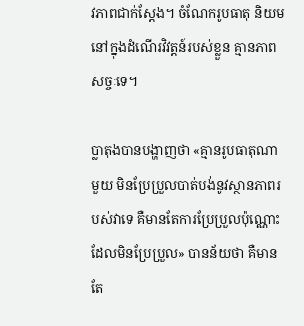វភាពជាក់ស្តែង។ ចំណែករូបធាតុ និយមនៅក្នុងដំណើរវិវត្តន៍របស់ខ្លួន គ្មានភាពសច្ចៈទេ។

ប្លាតុងបានបង្ហាញថា «គ្មានរូបធាតុណាមួយ មិនប្រែប្រួលបាត់បង់នូវស្ថានភាពរបស់វាទេ គឺមានតែការប្រែប្រួលប៉ុណ្ណោះ ដែលមិនប្រែប្រួល» បានន័យថា គឺមានតែ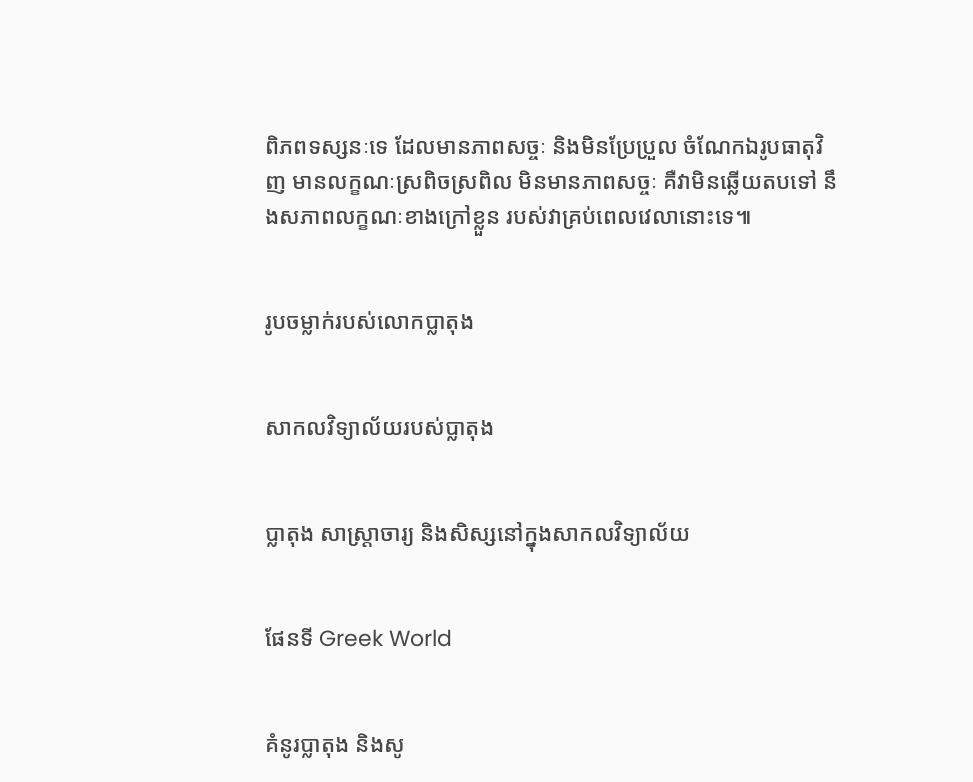ពិភពទស្សនៈទេ ដែលមានភាពសច្ចៈ និងមិនប្រែប្រួល ចំណែកឯរូបធាតុវិញ មានលក្ខណៈស្រពិចស្រពិល មិនមានភាពសច្ចៈ គឺវាមិនឆ្លើយតបទៅ នឹងសភាពលក្ខណៈខាងក្រៅខ្លួន របស់វាគ្រប់ពេលវេលានោះទេ៕


រូបចម្លាក់របស់លោកប្លាតុង


សាកលវិទ្យាល័យរបស់ប្លាតុង


ប្លាតុង សាស្ត្រាចារ្យ និងសិស្សនៅក្នុងសាកលវិទ្យាល័យ


ផែនទី Greek World


គំនូរប្លាតុង និងសូ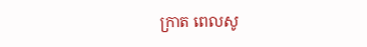ក្រាត ពេលសូ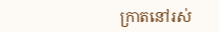ក្រាតនៅរស់